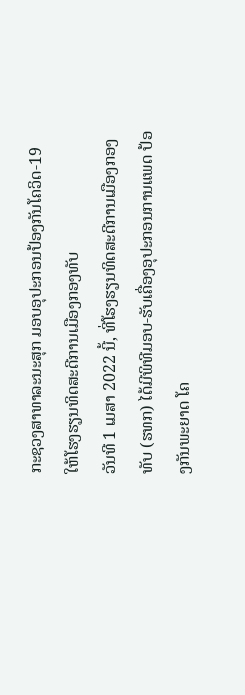ກະຊວງສາທາລະນະສຸກ ມອບອຸປະກອນປ້ອງກັນໂຄວິດ-19
ໃຫ້ໂຮງຮຽນທິດສະດີການເມືອງກອງທັບ
ວັນທີ 1 ເມສາ 2022 ນີ້, ທີ່ໂຮງຮຽນທິດສະດີການເມືອງກອງທັບ (ຮທກ) ໄດ້ມີພິທີມອບ-ຮັບເຄື່ອງອຸປະກອນການແພດ ປ້ອງກັນພະຍາດ ໂຄ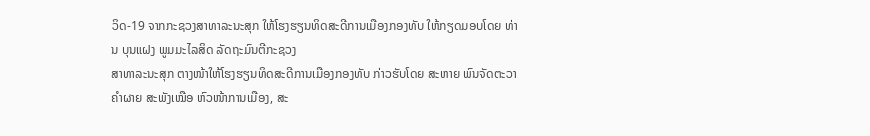ວິດ-19 ຈາກກະຊວງສາທາລະນະສຸກ ໃຫ້ໂຮງຮຽນທິດສະດີການເມືອງກອງທັບ ໃຫ້ກຽດມອບໂດຍ ທ່ານ ບຸນແຝງ ພູມມະໄລສິດ ລັດຖະມົນຕີກະຊວງ
ສາທາລະນະສຸກ ຕາງໜ້າໃຫ້ໂຮງຮຽນທິດສະດີການເມືອງກອງທັບ ກ່າວຮັບໂດຍ ສະຫາຍ ພົນຈັດຕະວາ ຄໍາຜາຍ ສະພັງເໝືອ ຫົວໜ້າການເມືອງ, ສະ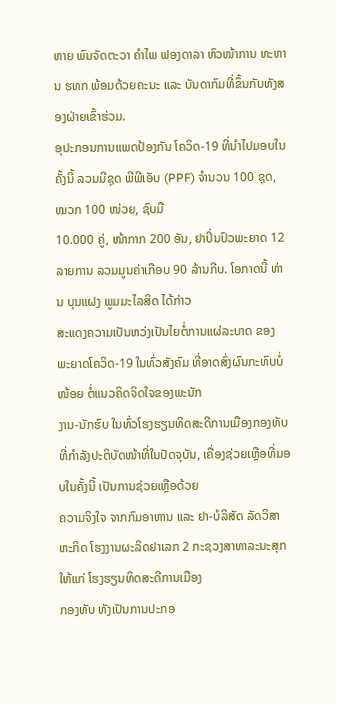ຫາຍ ພົນຈັດຕະວາ ຄໍາໄພ ຟອງດາລາ ຫົວໜ້າການ ທະຫານ ຮທກ ພ້ອມດ້ວຍຄະນະ ແລະ ບັນດາກົມທີ່ຂຶ້ນກັບທັງສອງຝ່າຍເຂົ້າຮ່ວມ.
ອຸປະກອນການແພດປ້ອງກັນ ໂຄວິດ-19 ທີ່ນໍາໄປມອບໃນຄັ້ງນີ້ ລວມມີຊຸດ ພີພີເອັບ (PPF) ຈໍານວນ 100 ຊຸດ, ໝວກ 100 ໜ່ວຍ, ຊົບມື
10.000 ຄູ່, ໜ້າກາກ 200 ອັນ, ຢາປິ່ນປົວພະຍາດ 12 ລາຍການ ລວມມູນຄ່າເກືອບ 90 ລ້ານກີບ. ໂອກາດນີ້ ທ່ານ ບຸນແຝງ ພູມມະໄລສິດ ໄດ້ກ່າວ
ສະແດງຄວາມເປັນຫວ່ງເປັນໄຍຕໍ່ການແຜ່ລະບາດ ຂອງ ພະຍາດໂຄວິດ-19 ໃນທົ່ວສັງຄົມ ທີ່ອາດສົ່ງຜົນກະທົບບໍ່ໜ້ອຍ ຕໍ່ແນວຄິດຈິດໃຈຂອງພະນັກ
ງານ-ນັກຮົບ ໃນທົ່ວໂຮງຮຽນທິດສະດີການເມືອງກອງທັບ ທີ່ກໍາລັງປະຕິບັດໜ້າທີ່ໃນປັດຈຸບັນ, ເຄື່ອງຊ່ວຍເຫຼືອທີ່ມອບໃນຄັ້ງນີ້ ເປັນການຊ່ວຍເຫຼືອດ້ວຍ
ຄວາມຈິງໃຈ ຈາກກົມອາຫານ ແລະ ຢາ-ບໍລິສັດ ລັດວິສາຫະກິດ ໂຮງງານຜະລິດຢາເລກ 2 ກະຊວງສາທາລະນະສຸກ ໃຫ້ແກ່ ໂຮງຮຽນທິດສະດີການເມືອງ
ກອງທັບ ທັງເປັນການປະກອ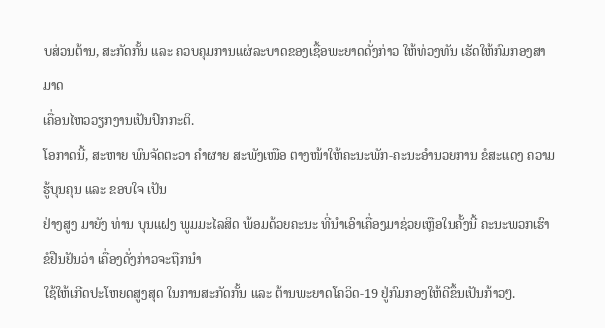ບສ່ວນຕ້ານ, ສະກັດກັ້ນ ແລະ ຄວບຄຸມການແຜ່ລະບາດຂອງເຊື້ອພະຍາດດັ່ງກ່າວ ໃຫ້ທ່ວງທັນ ເຮັດໃຫ້ກົມກອງສາມາດ
ເຄື່ອນໄຫວວຽກງານເປັນປົກກະຕິ.
ໂອກາດນີ້, ສະຫາຍ ພົນຈັດຕະວາ ຄໍາຜາຍ ສະພັງເໜືອ ຕາງໜ້າໃຫ້ຄະນະພັກ-ຄະນະອໍານວຍການ ຂໍສະແດງ ຄວາມຮູ້ບຸນຄຸນ ແລະ ຂອບໃຈ ເປັນ
ຢ່າງສູງ ມາຍັງ ທ່ານ ບຸນແຝງ ພູມມະໄລສິດ ພ້ອມດ້ວຍຄະນະ ທີ່ນຳເອົາເຄື່ອງມາຊ່ວຍເຫຼືອໃນຄັ້ງນີ້ ຄະນະພວກເຮົາ ຂໍຢືນຢັນວ່າ ເຄື່ອງດັ່ງກ່າວຈະຖືກນໍາ
ໃຊ້ໃຫ້ເກີດປະໂຫຍດສູງສຸດ ໃນການສະກັດກັ້ນ ແລະ ຕ້ານພະຍາດໂຄວິດ-19 ຢູ່ກົມກອງໃຫ້ດີຂຶ້ນເປັນກ້າວໆ.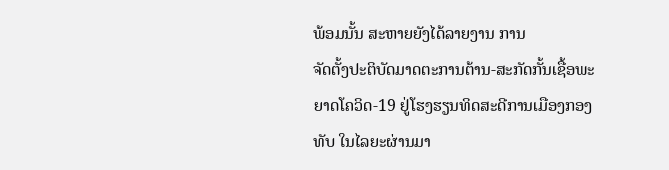ພ້ອມນັ້ນ ສະຫາຍຍັງໄດ້ລາຍງານ ການ
ຈັດຕັ້ງປະຕິບັດມາດຕະການຕ້ານ-ສະກັດກັ້ນເຊື້ອພະຍາດໂຄວິດ-19 ຢູ່ໂຮງຮຽນທິດສະດີການເມືອງກອງທັບ ໃນໄລຍະຜ່ານມາ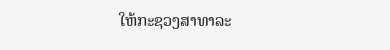ໃຫ້ກະຊວງສາທາລະ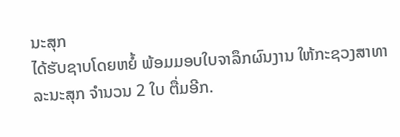ນະສຸກ
ໄດ້ຮັບຊາບໂດຍຫຍໍ້ ພ້ອມມອບໃບຈາລຶກຜົນງານ ໃຫ້ກະຊວງສາທາລະນະສຸກ ຈໍານວນ 2 ໃບ ຕື່ມອີກ.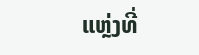ແຫຼ່ງທີ່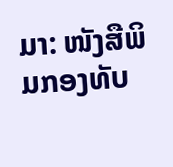ມາ: ໜັງສືພິມກອງທັບ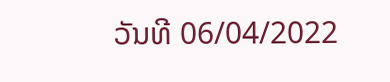ວັນທີ 06/04/2022